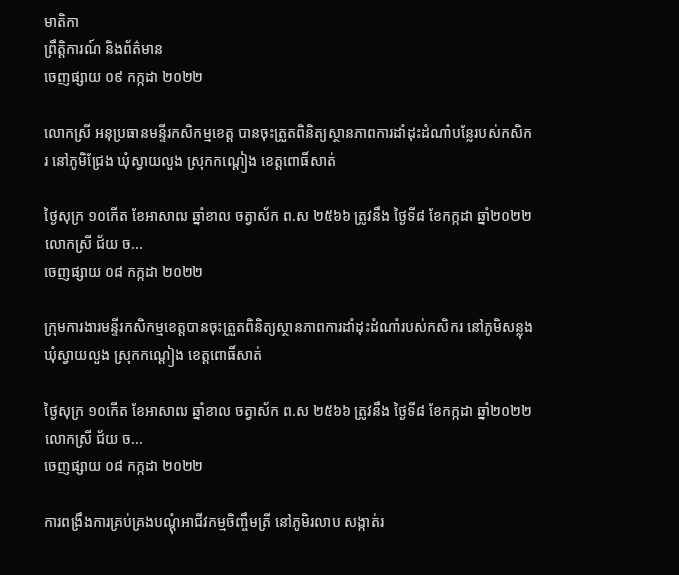មាតិកា
ព្រឹត្តិការណ៍ និងព័ត៌មាន
ចេញផ្សាយ ០៩ កក្កដា ២០២២

លោកស្រី អនុប្រធានមន្ទីរកសិកម្មខេត្ត បានចុះត្រួតពិនិត្យស្ថានភាពការដាំដុះដំណាំបន្លែរបស់កសិករ នៅភូមិជ្រែង ឃុំស្វាយលួង ស្រុកកណ្តៀង ខេត្តពោធិ៍សាត់

ថ្ងៃសុក្រ ១០កើត ខែអាសាឍ ឆ្នាំខាល ចត្វាស័ក ព.ស ២៥៦៦ ត្រូវនឹង ថ្ងៃទី៨ ខែកក្កដា ឆ្នាំ២០២២ លោកស្រី ជ័យ ច...
ចេញផ្សាយ ០៨ កក្កដា ២០២២

ក្រុមការងារមន្ទីរកសិកម្មខេត្តបានចុះត្រួតពិនិត្យស្ថានភាពការដាំដុះដំណាំរបស់កសិករ នៅភូមិសន្លុង ឃុំស្វាយលួង ស្រុកកណ្តៀង ខេត្តពោធិ៍សាត់

ថ្ងៃសុក្រ ១០កើត ខែអាសាឍ ឆ្នាំខាល ចត្វាស័ក ព.ស ២៥៦៦ ត្រូវនឹង ថ្ងៃទី៨ ខែកក្កដា ឆ្នាំ២០២២ លោកស្រី ជ័យ ច...
ចេញផ្សាយ ០៨ កក្កដា ២០២២

ការពង្រឹងការគ្រប់គ្រងបណ្តុំអាជីវកម្មចិញ្ចឹមត្រី នៅភូមិរលាប សង្កាត់រ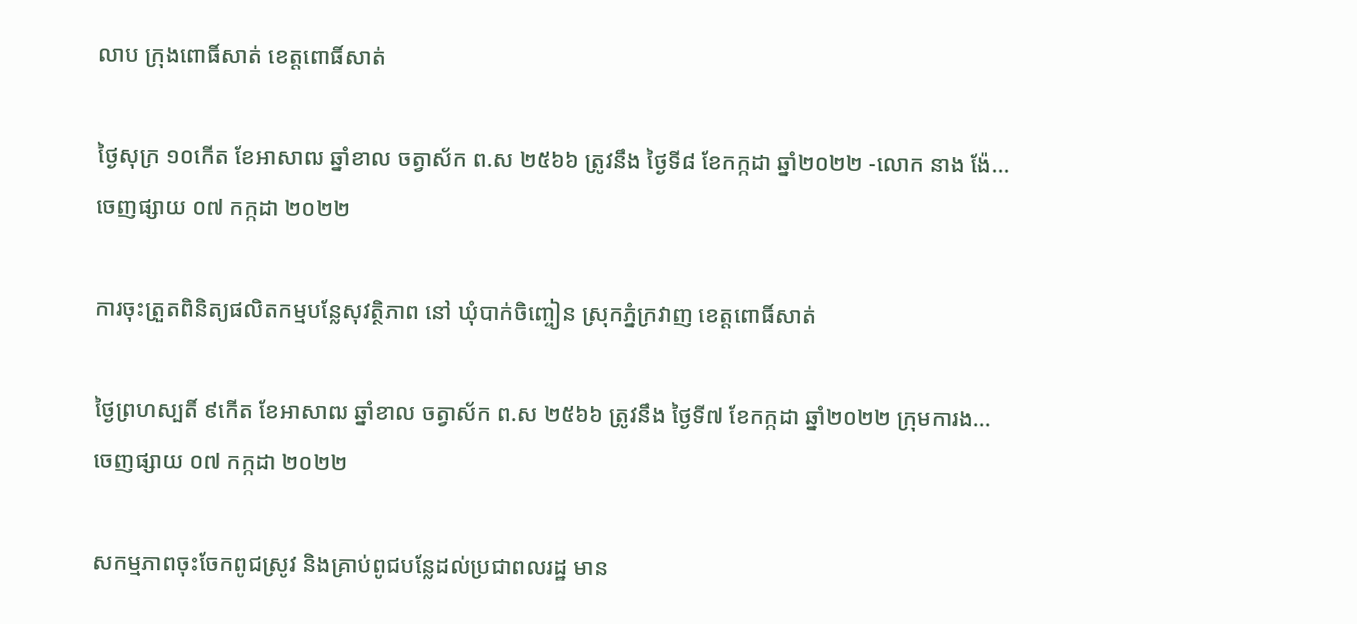លាប ក្រុងពោធិ៍សាត់ ខេត្តពោធិ៍សាត់

ថ្ងៃសុក្រ ១០កើត ខែអាសាឍ ឆ្នាំខាល ចត្វាស័ក ព.ស ២៥៦៦ ត្រូវនឹង ថ្ងៃទី៨ ខែកក្កដា ឆ្នាំ២០២២ -លោក នាង ង៉ែ...
ចេញផ្សាយ ០៧ កក្កដា ២០២២

ការចុះត្រួតពិនិត្យផលិតកម្មបន្លែសុវត្ថិភាព នៅ ឃុំបាក់ចិញ្ចៀន ស្រុកភ្នំក្រវាញ ខេត្តពោធិ៍សាត់

ថ្ងៃព្រហស្បតិ៍ ៩កើត ខែអាសាឍ ឆ្នាំខាល ចត្វាស័ក ព.ស ២៥៦៦ ត្រូវនឹង ថ្ងៃទី៧ ខែកក្កដា ឆ្នាំ២០២២ ក្រុមការង...
ចេញផ្សាយ ០៧ កក្កដា ២០២២

សកម្មភាពចុះចែកពូជស្រូវ និងគ្រាប់ពូជបន្លែដល់ប្រជាពលរដ្ឋ មាន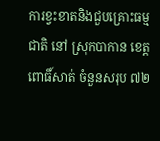ការខ្វះខាតនិងជួបគ្រោះធម្មជាតិ នៅ ស្រុកបាកាន ខេត្តពោធិ៍សាត់ ចំនួនសរុប ៧២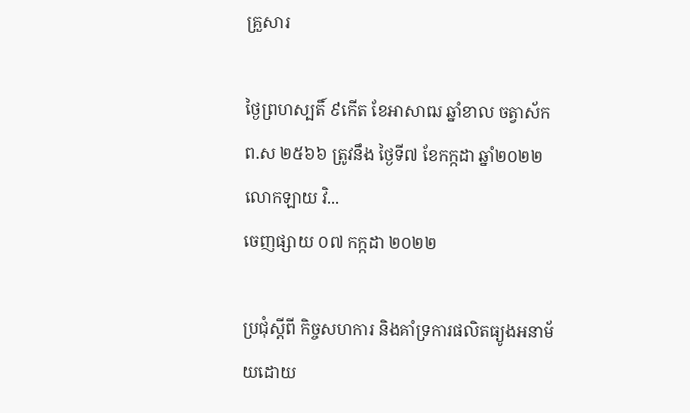គ្រួសារ

ថ្ងៃព្រហស្បតិ៍ ៩កើត ខែអាសាឍ ឆ្នាំខាល ចត្វាស័ក ព.ស ២៥៦៦ ត្រូវនឹង ថ្ងៃទី៧ ខែកក្កដា ឆ្នាំ២០២២ លោកឡាយ វិ...
ចេញផ្សាយ ០៧ កក្កដា ២០២២

ប្រជុំស្តីពី កិច្ចសហការ និងគាំទ្រការផលិតធ្យូងអនាម័យដោយ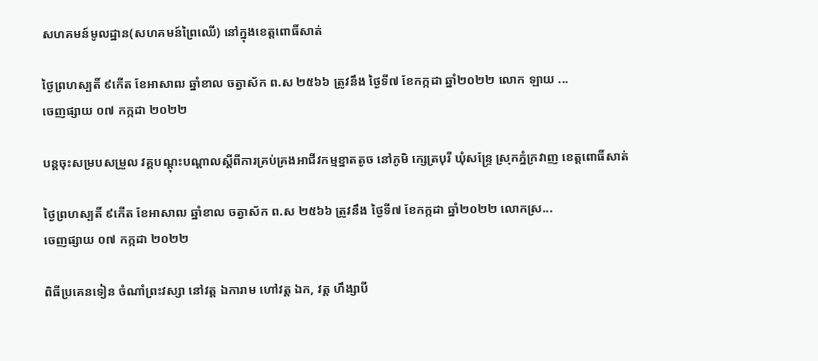សហគមន៍មូលដ្ឋាន(សហគមន៍ព្រៃឈើ) នៅក្នុងខេត្តពោធិ៍សាត់

ថ្ងៃព្រហស្បតិ៍ ៩កើត ខែអាសាឍ ឆ្នាំខាល ចត្វាស័ក ព.ស ២៥៦៦ ត្រូវនឹង ថ្ងៃទី៧ ខែកក្កដា ឆ្នាំ២០២២ លោក ឡាយ ...
ចេញផ្សាយ ០៧ កក្កដា ២០២២

បន្តចុះសម្របសម្រួល វគ្គបណ្ដុះបណ្ដាលស្ដីពីការគ្រប់គ្រងអាជីវកម្មខ្នាតតូច នៅភូមិ ក្សេត្របុរី ឃុំសន្ទ្រែ ស្រុកភ្នំក្រវាញ ខេត្តពោធិ៍សាត់

ថ្ងៃព្រហស្បតិ៍ ៩កើត ខែអាសាឍ ឆ្នាំខាល ចត្វាស័ក ព.ស ២៥៦៦ ត្រូវនឹង ថ្ងៃទី៧ ខែកក្កដា ឆ្នាំ២០២២ លោកស្រ...
ចេញផ្សាយ ០៧ កក្កដា ២០២២

ពិធីប្រគេនទៀន ចំណាំព្រះវស្សា នៅវត្ត ឯការាម ហៅវត្ត ឯក, វត្ត ហឹង្សាបី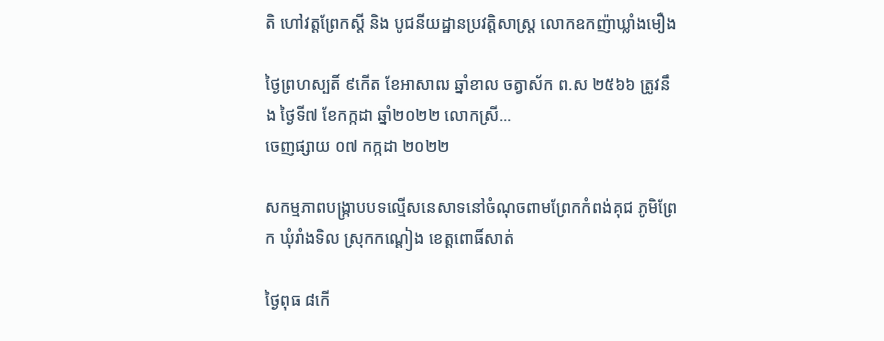តិ ហៅវត្តព្រែកស្តី និង បូជនីយដ្ឋានប្រវត្តិសាស្រ្ត លោកឧកញ៉ាឃ្លាំងមឿង

ថ្ងៃព្រហស្បតិ៍ ៩កើត ខែអាសាឍ ឆ្នាំខាល ចត្វាស័ក ព.ស ២៥៦៦ ត្រូវនឹង ថ្ងៃទី៧ ខែកក្កដា ឆ្នាំ២០២២ លោកស្រី...
ចេញផ្សាយ ០៧ កក្កដា ២០២២

សកម្មភាពបង្ក្រាបបទល្មើសនេសាទនៅចំណុចពាមព្រែកកំពង់គុជ ភូមិព្រែក ឃុំរាំងទិល ស្រុកកណ្ដៀង ខេត្តពោធិ៍សាត់

ថ្ងៃពុធ ៨កើ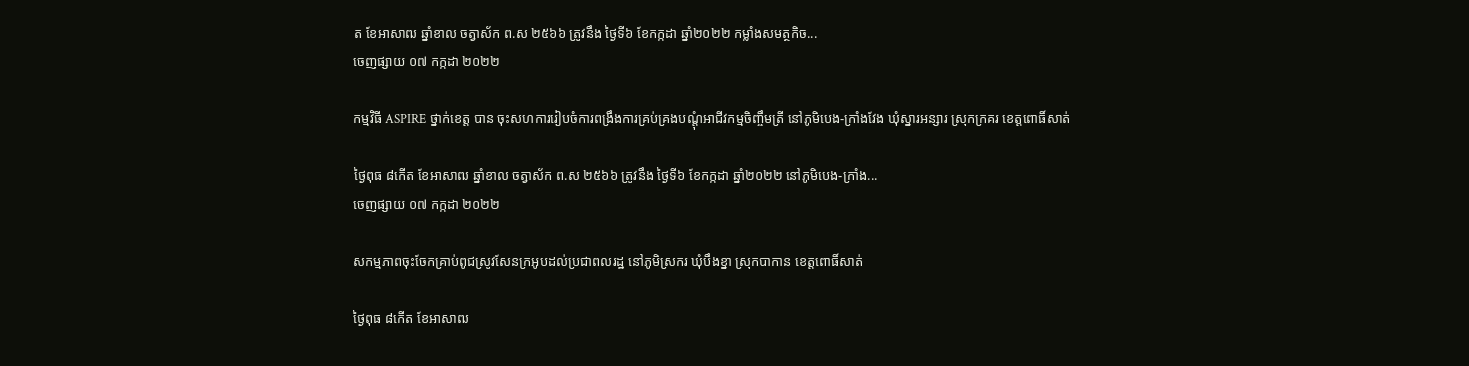ត ខែអាសាឍ ឆ្នាំខាល ចត្វាស័ក ព.ស ២៥៦៦ ត្រូវនឹង ថ្ងៃទី៦ ខែកក្កដា ឆ្នាំ២០២២ កម្លាំងសមត្ថកិច...
ចេញផ្សាយ ០៧ កក្កដា ២០២២

កម្មវិធី ASPIRE ថ្នាក់ខេត្ត បាន ចុះសហការរៀបចំការពង្រឹងការគ្រប់គ្រងបណ្តុំអាជីវកម្មចិញ្ចឹមត្រី នៅភូមិបេង-ក្រាំងវែង ឃុំស្នារអន្សារ ស្រុកក្រគរ ខេត្តពោធិ៍សាត់

ថ្ងៃពុធ ៨កើត ខែអាសាឍ ឆ្នាំខាល ចត្វាស័ក ព.ស ២៥៦៦ ត្រូវនឹង ថ្ងៃទី៦ ខែកក្កដា ឆ្នាំ២០២២ នៅភូមិបេង-ក្រាំង...
ចេញផ្សាយ ០៧ កក្កដា ២០២២

សកម្មភាពចុះចែកគ្រាប់ពូជស្រូវសែនក្រអូបដល់ប្រជាពលរដ្ឋ នៅភូមិស្រករ ឃុំបឹងខ្នា ស្រុកបាកាន ខេត្តពោធិ៍សាត់

ថ្ងៃពុធ ៨កើត ខែអាសាឍ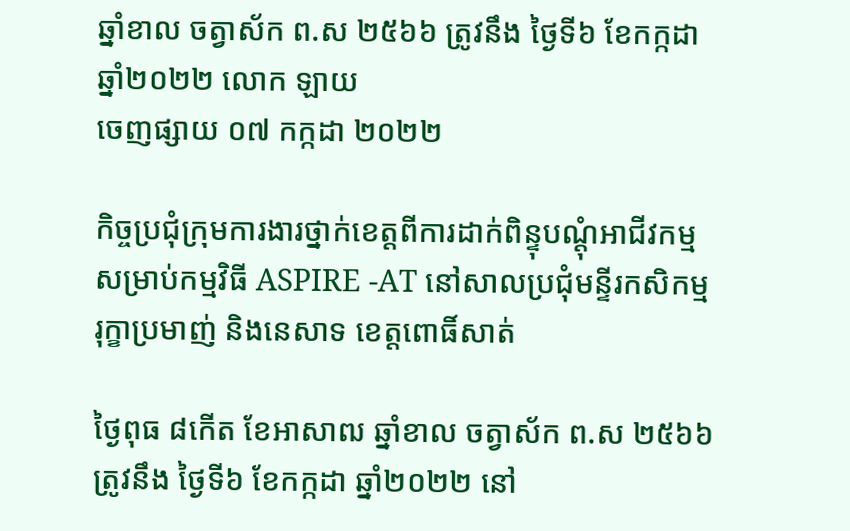ឆ្នាំខាល ចត្វាស័ក ព.ស ២៥៦៦ ត្រូវនឹង ថ្ងៃទី៦ ខែកក្កដា ឆ្នាំ២០២២ លោក ឡាយ
ចេញផ្សាយ ០៧ កក្កដា ២០២២

កិច្ចប្រជុំក្រុមការងារថ្នាក់ខេត្តពីការដាក់ពិន្ទុបណ្តុំអាជីវកម្មសម្រាប់កម្មវិធី ASPIRE -AT នៅសាលប្រជុំមន្ទីរកសិកម្ម រុក្ខាប្រមាញ់ និងនេសាទ ខេត្តពោធិ៍សាត់

ថ្ងៃពុធ ៨កើត ខែអាសាឍ ឆ្នាំខាល ចត្វាស័ក ព.ស ២៥៦៦ ត្រូវនឹង ថ្ងៃទី៦ ខែកក្កដា ឆ្នាំ២០២២ នៅ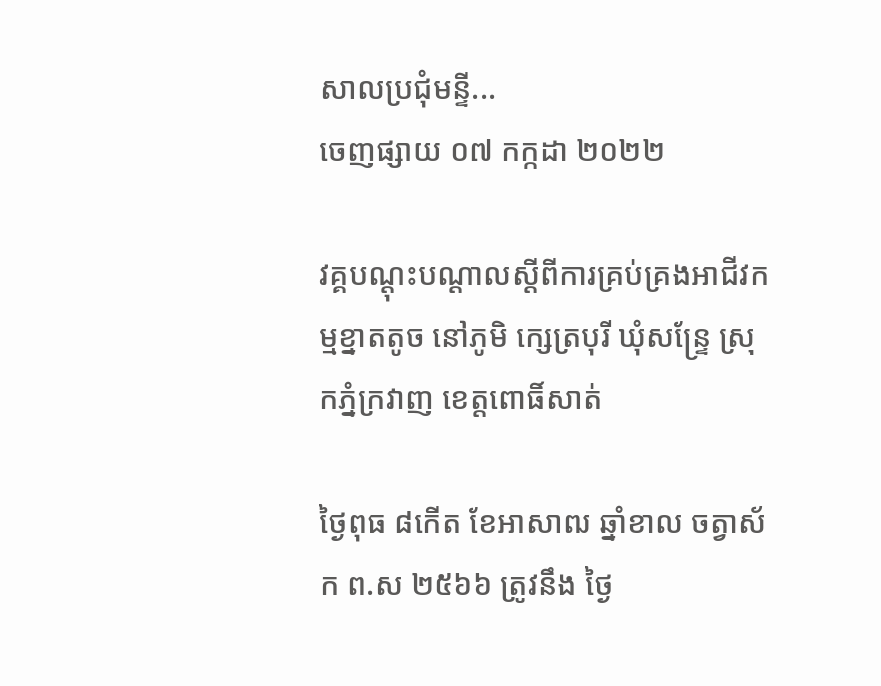សាលប្រជុំមន្ទី...
ចេញផ្សាយ ០៧ កក្កដា ២០២២

វគ្គបណ្ដុះបណ្ដាលស្ដីពីការគ្រប់គ្រងអាជីវកម្មខ្នាតតូច នៅភូមិ ក្សេត្របុរី ឃុំសន្ទ្រែ ស្រុកភ្នំក្រវាញ ខេត្តពោធិ៍សាត់

ថ្ងៃពុធ ៨កើត ខែអាសាឍ ឆ្នាំខាល ចត្វាស័ក ព.ស ២៥៦៦ ត្រូវនឹង ថ្ងៃ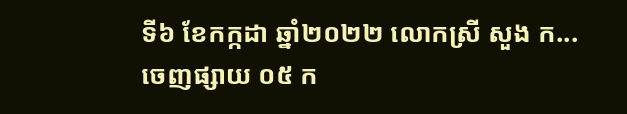ទី៦ ខែកក្កដា ឆ្នាំ២០២២ លោកស្រី សួង ក...
ចេញផ្សាយ ០៥ ក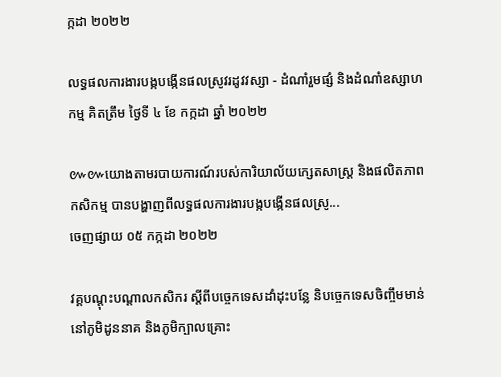ក្កដា ២០២២

លទ្ធផលការងារបង្កបង្កើនផលស្រូវរដូវវស្សា - ដំណាំរួមផ្សំ និងដំណាំឧស្សាហកម្ម គិតត្រឹម ថ្ងៃទី ៤ ខែ កក្កដា ឆ្នាំ ២០២២

៚៚យោងតាមរបាយការណ៍របស់ការិយាល័យក្សេតសាស្រ្ត និងផលិតភាពកសិកម្ម បានបង្ហាញពីលទ្ធផលការងារបង្កបង្កើនផលស្រូ...
ចេញផ្សាយ ០៥ កក្កដា ២០២២

វគ្គបណ្តុះបណ្តាលកសិករ ស្តីពីបច្ចេកទេសដាំដុះបន្លែ និបច្ចេកទេសចិញ្ចឹមមាន់ នៅភូមិដូននាគ និងភូមិក្បាលគ្រោះ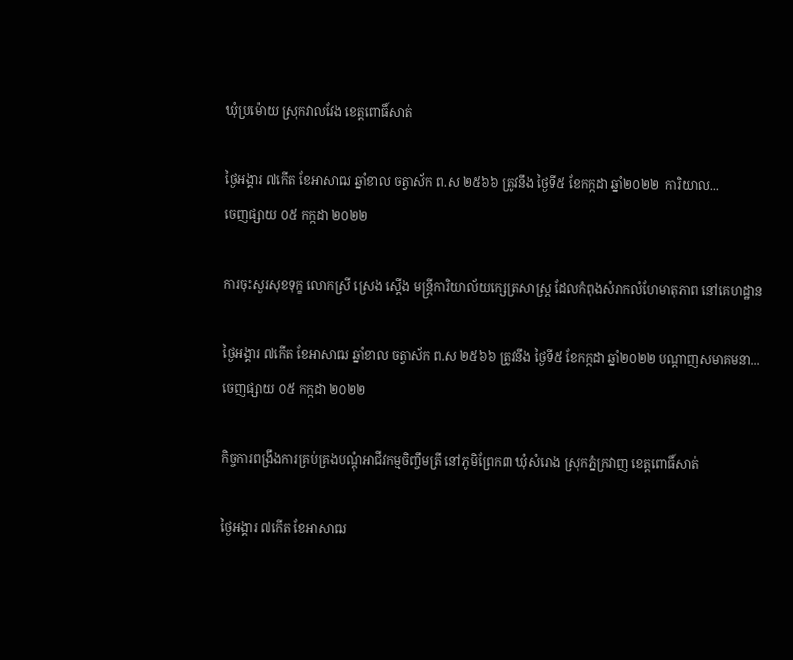ឃុំប្រម៉ោយ ស្រុកវាលវែង ខេត្តពោធិ៍សាត់

ថ្ងៃអង្គារ ៧កើត ខែអាសាឍ ឆ្នាំខាល ចត្វាស័ក ព.ស ២៥៦៦ ត្រូវនឹង ថ្ងៃទី៥ ខែកក្កដា ឆ្នាំ២០២២  ការិយាល...
ចេញផ្សាយ ០៥ កក្កដា ២០២២

ការចុះសួរសុខទុក្ខ លោកស្រី ស្រេង ស្តើង មន្រ្តីការិយាល័យក្សេត្រសាស្រ្ត ដែលកំពុងសំរាកលំហែមាតុភាព នៅគេហដ្ឋាន

ថ្ងៃអង្គារ ៧កើត ខែអាសាឍ ឆ្នាំខាល ចត្វាស័ក ព.ស ២៥៦៦ ត្រូវនឹង ថ្ងៃទី៥ ខែកក្កដា ឆ្នាំ២០២២ បណ្តាញសមាគមនា...
ចេញផ្សាយ ០៥ កក្កដា ២០២២

កិច្ចការពង្រឹងការគ្រប់គ្រងបណ្តុំអាជីវកម្មចិញ្ចឹមត្រី នៅភូមិព្រែក៣ ឃុំសំរោង ស្រុកភ្នំក្រវាញ ខេត្តពោធិ៍សាត់

ថ្ងៃអង្គារ ៧កើត ខែអាសាឍ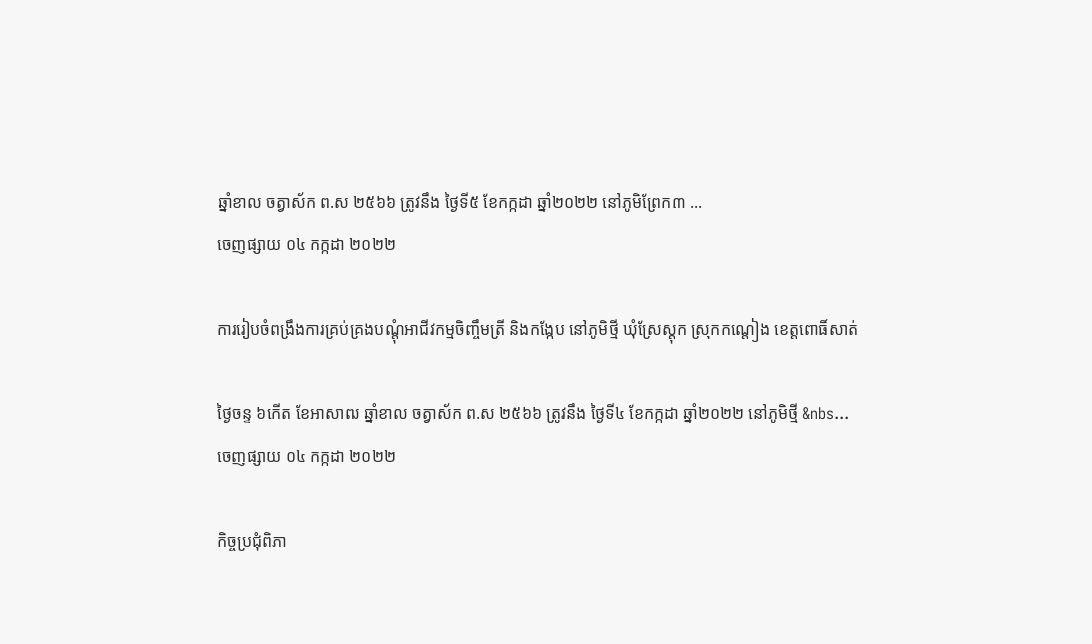ឆ្នាំខាល ចត្វាស័ក ព.ស ២៥៦៦ ត្រូវនឹង ថ្ងៃទី៥ ខែកក្កដា ឆ្នាំ២០២២ នៅភូមិព្រែក៣ ...
ចេញផ្សាយ ០៤ កក្កដា ២០២២

ការរៀបចំពង្រឹងការគ្រប់គ្រងបណ្តុំអាជីវកម្មចិញ្ចឹមត្រី និងកង្កែប នៅភូមិថ្មី ឃុំស្រែស្តុក ស្រុកកណ្តៀង ខេត្តពោធិ៍សាត់

ថ្ងៃចន្ទ ៦កើត ខែអាសាឍ ឆ្នាំខាល ចត្វាស័ក ព.ស ២៥៦៦ ត្រូវនឹង ថ្ងៃទី៤ ខែកក្កដា ឆ្នាំ២០២២ នៅភូមិថ្មី &nbs...
ចេញផ្សាយ ០៤ កក្កដា ២០២២

កិច្ចប្រជុំពិភា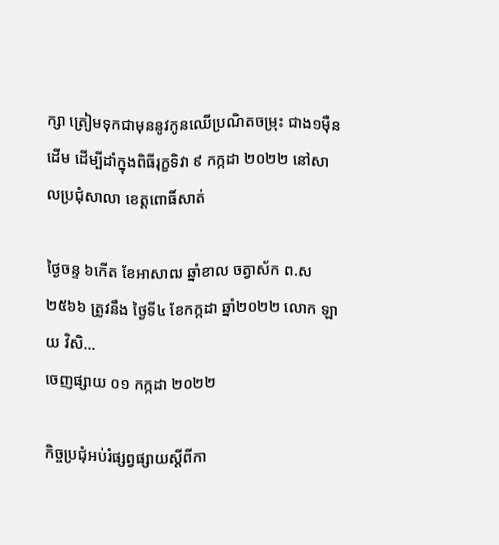ក្សា ត្រៀមទុកជាមុននូវកូនឈើប្រណិតចម្រុះ ជាង១ម៉ឺនដើម ដើម្បីដាំក្នុងពិធីរុក្ខទិវា ៩ កក្កដា ២០២២ នៅសាលប្រជុំសាលា ខេត្តពោធិ៍សាត់

ថ្ងៃចន្ទ ៦កើត ខែអាសាឍ ឆ្នាំខាល ចត្វាស័ក ព.ស ២៥៦៦ ត្រូវនឹង ថ្ងៃទី៤ ខែកក្កដា ឆ្នាំ២០២២ លោក ឡាយ វិសិ...
ចេញផ្សាយ ០១ កក្កដា ២០២២

កិច្ចប្រជុំអប់រំផ្សព្វផ្សាយស្ដីពីកា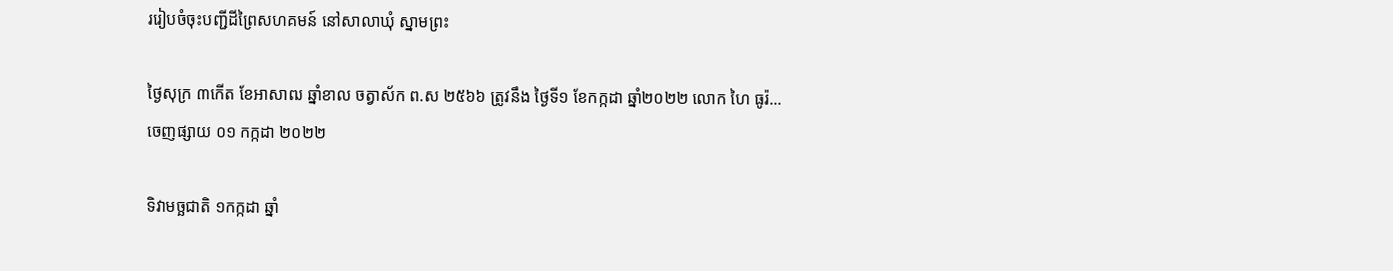ររៀបចំចុះបញ្ជីដីព្រៃសហគមន៍ នៅសាលាឃុំ ស្នាមព្រះ

ថ្ងៃសុក្រ ៣កើត ខែអាសាឍ ឆ្នាំខាល ចត្វាស័ក ព.ស ២៥៦៦ ត្រូវនឹង ថ្ងៃទី១ ខែកក្កដា ឆ្នាំ២០២២ លោក ហៃ ធូរ៉...
ចេញផ្សាយ ០១ កក្កដា ២០២២

ទិវាមច្ឆជាតិ ១កក្កដា ឆ្នាំ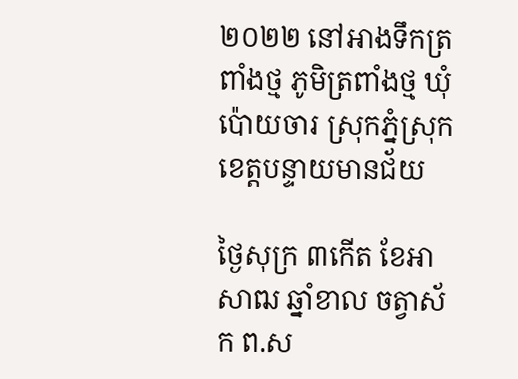២០២២ នៅអាងទឹកត្រពាំងថ្ម ភូមិត្រពាំងថ្ម ឃុំប៉ោយចារ ស្រុកភ្នំស្រុក ខេត្តបន្ទាយមានជ័យ

ថ្ងៃសុក្រ ៣កើត ខែអាសាឍ ឆ្នាំខាល ចត្វាស័ក ព.ស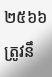២៥៦៦ ត្រូវនឹ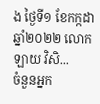ង ថ្ងៃទី១ ខែកក្កដា ឆ្នាំ២០២២ លោក ឡាយ វិសិ...
ចំនួនអ្នក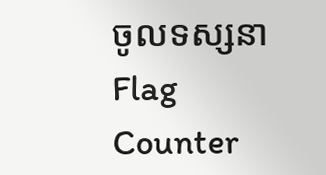ចូលទស្សនា
Flag Counter